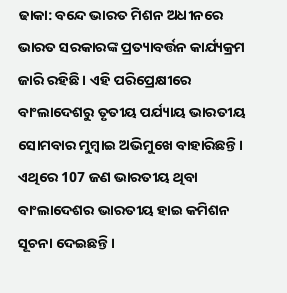ଢାକା: ବନ୍ଦେ ଭାରତ ମିଶନ ଅଧୀନରେ ଭାରତ ସରକାରଙ୍କ ପ୍ରତ୍ୟାବର୍ତ୍ତନ କାର୍ଯ୍ୟକ୍ରମ ଜାରି ରହିଛି । ଏହି ପରିପ୍ରେକ୍ଷୀରେ ବାଂଲାଦେଶରୁ ତୃତୀୟ ପର୍ଯ୍ୟାୟ ଭାରତୀୟ ସୋମବାର ମୁମ୍ବାଇ ଅଭିମୁଖେ ବାହାରିଛନ୍ତି । ଏଥିରେ 107 ଜଣ ଭାରତୀୟ ଥିବା ବାଂଲାଦେଶର ଭାରତୀୟ ହାଇ କମିଶନ ସୂଚନା ଦେଇଛନ୍ତି ।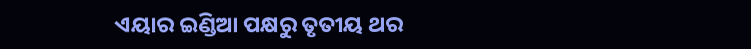ଏୟାର ଇଣ୍ଡିଆ ପକ୍ଷରୁ ତୃତୀୟ ଥର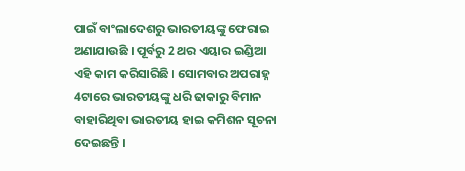ପାଇଁ ବାଂଲାଦେଶରୁ ଭାରତୀୟଙ୍କୁ ଫେରାଇ ଅଣାଯାଉଛି । ପୂର୍ବରୁ 2 ଥର ଏୟାର ଇଣ୍ଡିଆ ଏହି କାମ କରିସାରିଛି । ସୋମବାର ଅପରାହ୍ନ 4ଟାରେ ଭାରତୀୟଙ୍କୁ ଧରି ଢାକାରୁ ବିମାନ ବାହାରିଥିବା ଭାରତୀୟ ହାଇ କମିଶନ ସୂଚନା ଦେଇଛନ୍ତି ।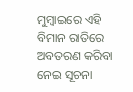ମୁମ୍ବାଇରେ ଏହି ବିମାନ ରାତିରେ ଅବତରଣ କରିବା ନେଇ ସୂଚନା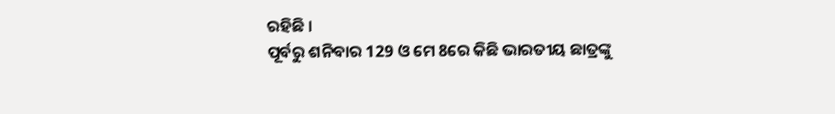ରହିଛି ।
ପୂର୍ବରୁ ଶନିବାର 129 ଓ ମେ 8ରେ କିଛି ଭାରତୀୟ ଛାତ୍ରଙ୍କୁ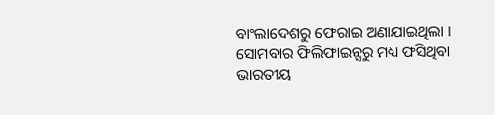ବାଂଲାଦେଶରୁ ଫେରାଇ ଅଣାଯାଇଥିଲା । ସୋମବାର ଫିଲିଫାଇନ୍ସରୁ ମଧ୍ୟ ଫସିଥିବା ଭାରତୀୟ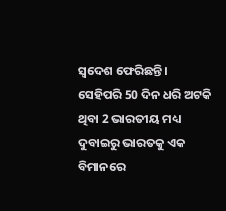ସ୍ବଦେଶ ଫେରିଛନ୍ତି । ସେହିପରି 50 ଦିନ ଧରି ଅଟକି ଥିବା 2 ଭାରତୀୟ ମଧ୍ୟ ଦୁବାଇରୁ ଭାରତକୁ ଏକ ବିମାନରେ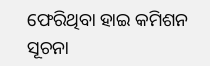ଫେରିଥିବା ହାଇ କମିଶନ ସୂଚନା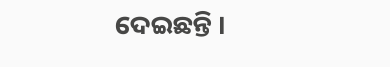ଦେଇଛନ୍ତି ।